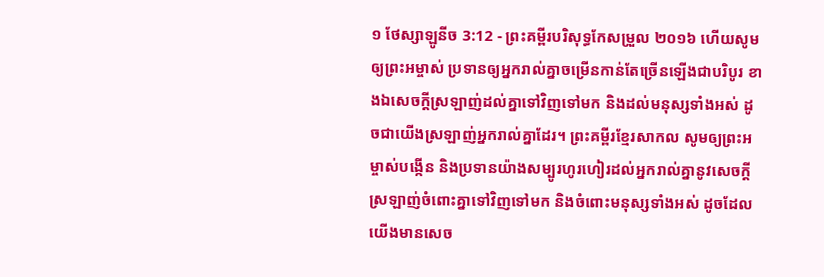១ ថែស្សាឡូនីច 3:12 - ព្រះគម្ពីរបរិសុទ្ធកែសម្រួល ២០១៦ ហើយសូមឲ្យព្រះអម្ចាស់ ប្រទានឲ្យអ្នករាល់គ្នាចម្រើនកាន់តែច្រើនឡើងជាបរិបូរ ខាងឯសេចក្ដីស្រឡាញ់ដល់គ្នាទៅវិញទៅមក និងដល់មនុស្សទាំងអស់ ដូចជាយើងស្រឡាញ់អ្នករាល់គ្នាដែរ។ ព្រះគម្ពីរខ្មែរសាកល សូមឲ្យព្រះអម្ចាស់បង្កើន និងប្រទានយ៉ាងសម្បូរហូរហៀរដល់អ្នករាល់គ្នានូវសេចក្ដីស្រឡាញ់ចំពោះគ្នាទៅវិញទៅមក និងចំពោះមនុស្សទាំងអស់ ដូចដែលយើងមានសេច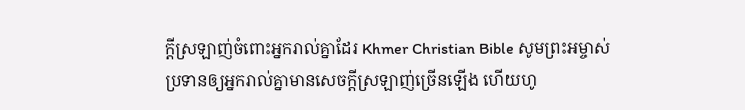ក្ដីស្រឡាញ់ចំពោះអ្នករាល់គ្នាដែរ Khmer Christian Bible សូមព្រះអម្ចាស់ប្រទានឲ្យអ្នករាល់គ្នាមានសេចក្ដីស្រឡាញ់ច្រើនឡើង ហើយហូ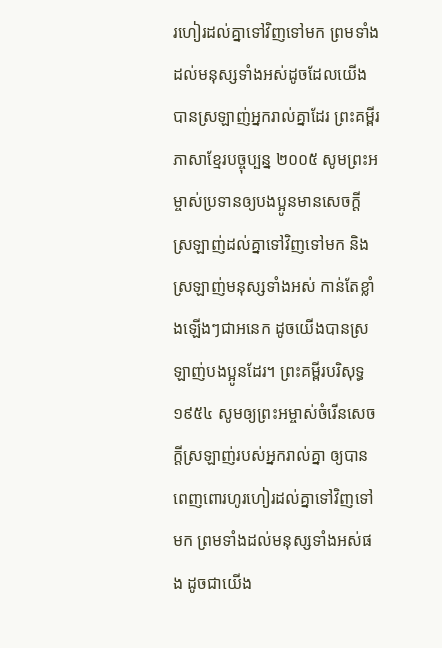រហៀរដល់គ្នាទៅវិញទៅមក ព្រមទាំងដល់មនុស្សទាំងអស់ដូចដែលយើងបានស្រឡាញ់អ្នករាល់គ្នាដែរ ព្រះគម្ពីរភាសាខ្មែរបច្ចុប្បន្ន ២០០៥ សូមព្រះអម្ចាស់ប្រទានឲ្យបងប្អូនមានសេចក្ដីស្រឡាញ់ដល់គ្នាទៅវិញទៅមក និងស្រឡាញ់មនុស្សទាំងអស់ កាន់តែខ្លាំងឡើងៗជាអនេក ដូចយើងបានស្រឡាញ់បងប្អូនដែរ។ ព្រះគម្ពីរបរិសុទ្ធ ១៩៥៤ សូមឲ្យព្រះអម្ចាស់ចំរើនសេចក្ដីស្រឡាញ់របស់អ្នករាល់គ្នា ឲ្យបានពេញពោរហូរហៀរដល់គ្នាទៅវិញទៅមក ព្រមទាំងដល់មនុស្សទាំងអស់ផង ដូចជាយើង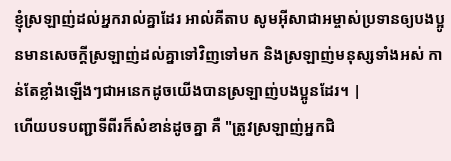ខ្ញុំស្រឡាញ់ដល់អ្នករាល់គ្នាដែរ អាល់គីតាប សូមអ៊ីសាជាអម្ចាស់ប្រទានឲ្យបងប្អូនមានសេចក្ដីស្រឡាញ់ដល់គ្នាទៅវិញទៅមក និងស្រឡាញ់មនុស្សទាំងអស់ កាន់តែខ្លាំងឡើងៗជាអនេកដូចយើងបានស្រឡាញ់បងប្អូនដែរ។ |
ហើយបទបញ្ជាទីពីរក៏សំខាន់ដូចគ្នា គឺ "ត្រូវស្រឡាញ់អ្នកជិ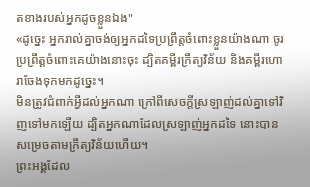តខាងរបស់អ្នកដូចខ្លួនឯង"
«ដូច្នេះ អ្នករាល់គ្នាចង់ឲ្យអ្នកដទៃប្រព្រឹត្តចំពោះខ្លួនយ៉ាងណា ចូរប្រព្រឹត្តចំពោះគេយ៉ាងនោះចុះ ដ្បិតគម្ពីរក្រឹត្យវិន័យ និងគម្ពីរហោរាចែងទុកមកដូច្នេះ។
មិនត្រូវជំពាក់អ្វីដល់អ្នកណា ក្រៅពីសេចក្តីស្រឡាញ់ដល់គ្នាទៅវិញទៅមកឡើយ ដ្បិតអ្នកណាដែលស្រឡាញ់អ្នកដទៃ នោះបានសម្រេចតាមក្រឹត្យវិន័យហើយ។
ព្រះអង្គដែល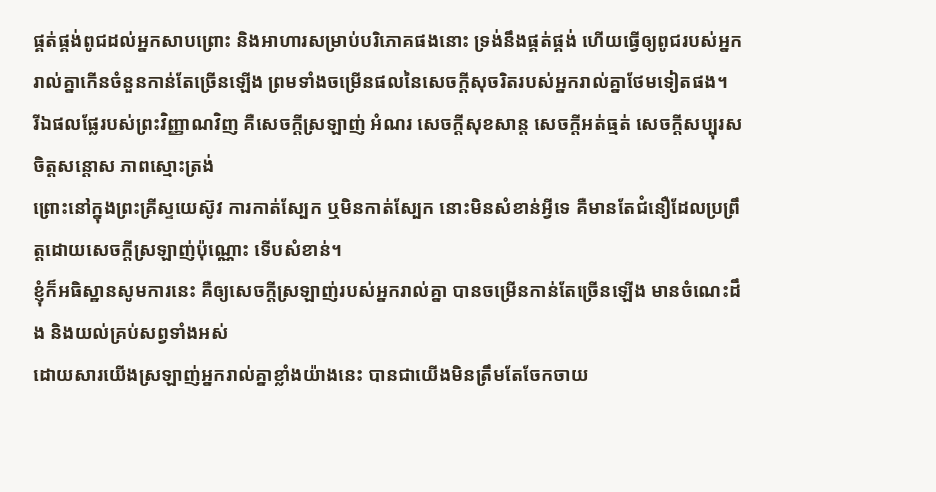ផ្គត់ផ្គង់ពូជដល់អ្នកសាបព្រោះ និងអាហារសម្រាប់បរិភោគផងនោះ ទ្រង់នឹងផ្គត់ផ្គង់ ហើយធ្វើឲ្យពូជរបស់អ្នករាល់គ្នាកើនចំនួនកាន់តែច្រើនឡើង ព្រមទាំងចម្រើនផលនៃសេចក្ដីសុចរិតរបស់អ្នករាល់គ្នាថែមទៀតផង។
រីឯផលផ្លែរបស់ព្រះវិញ្ញាណវិញ គឺសេចក្ដីស្រឡាញ់ អំណរ សេចក្ដីសុខសាន្ត សេចក្ដីអត់ធ្មត់ សេចក្ដីសប្បុរស ចិត្តសន្ដោស ភាពស្មោះត្រង់
ព្រោះនៅក្នុងព្រះគ្រីស្ទយេស៊ូវ ការកាត់ស្បែក ឬមិនកាត់ស្បែក នោះមិនសំខាន់អ្វីទេ គឺមានតែជំនឿដែលប្រព្រឹត្តដោយសេចក្ដីស្រឡាញ់ប៉ុណ្ណោះ ទើបសំខាន់។
ខ្ញុំក៏អធិស្ឋានសូមការនេះ គឺឲ្យសេចក្ដីស្រឡាញ់របស់អ្នករាល់គ្នា បានចម្រើនកាន់តែច្រើនឡើង មានចំណេះដឹង និងយល់គ្រប់សព្វទាំងអស់
ដោយសារយើងស្រឡាញ់អ្នករាល់គ្នាខ្លាំងយ៉ាងនេះ បានជាយើងមិនត្រឹមតែចែកចាយ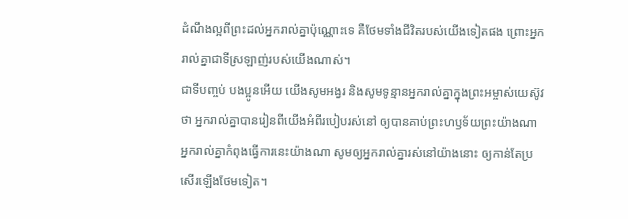ដំណឹងល្អពីព្រះដល់អ្នករាល់គ្នាប៉ុណ្ណោះទេ គឺថែមទាំងជីវិតរបស់យើងទៀតផង ព្រោះអ្នករាល់គ្នាជាទីស្រឡាញ់របស់យើងណាស់។
ជាទីបញ្ចប់ បងប្អូនអើយ យើងសូមអង្វរ និងសូមទូន្មានអ្នករាល់គ្នាក្នុងព្រះអម្ចាស់យេស៊ូវថា អ្នករាល់គ្នាបានរៀនពីយើងអំពីរបៀបរស់នៅ ឲ្យបានគាប់ព្រះហឫទ័យព្រះយ៉ាងណា អ្នករាល់គ្នាកំពុងធ្វើការនេះយ៉ាងណា សូមឲ្យអ្នករាល់គ្នារស់នៅយ៉ាងនោះ ឲ្យកាន់តែប្រសើរឡើងថែមទៀត។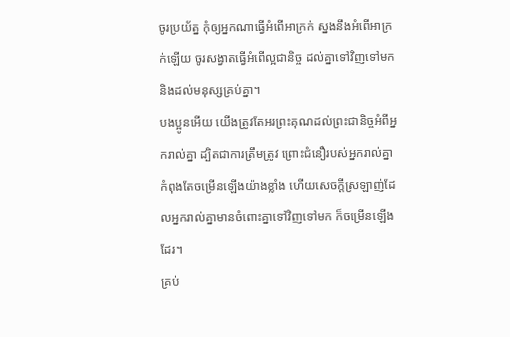ចូរប្រយ័ត្ន កុំឲ្យអ្នកណាធ្វើអំពើអាក្រក់ ស្នងនឹងអំពើអាក្រក់ឡើយ ចូរសង្វាតធ្វើអំពើល្អជានិច្ច ដល់គ្នាទៅវិញទៅមក និងដល់មនុស្សគ្រប់គ្នា។
បងប្អូនអើយ យើងត្រូវតែអរព្រះគុណដល់ព្រះជានិច្ចអំពីអ្នករាល់គ្នា ដ្បិតជាការត្រឹមត្រូវ ព្រោះជំនឿរបស់អ្នករាល់គ្នាកំពុងតែចម្រើនឡើងយ៉ាងខ្លាំង ហើយសេចក្ដីស្រឡាញ់ដែលអ្នករាល់គ្នាមានចំពោះគ្នាទៅវិញទៅមក ក៏ចម្រើនឡើងដែរ។
គ្រប់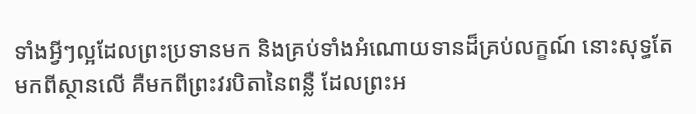ទាំងអ្វីៗល្អដែលព្រះប្រទានមក និងគ្រប់ទាំងអំណោយទានដ៏គ្រប់លក្ខណ៍ នោះសុទ្ធតែមកពីស្ថានលើ គឺមកពីព្រះវរបិតានៃពន្លឺ ដែលព្រះអ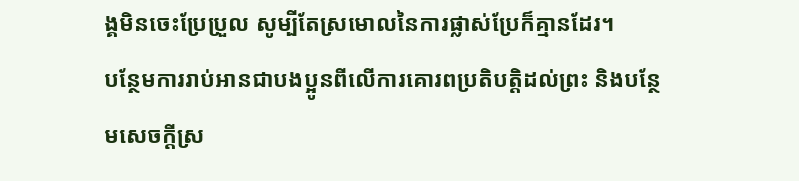ង្គមិនចេះប្រែប្រួល សូម្បីតែស្រមោលនៃការផ្លាស់ប្រែក៏គ្មានដែរ។
បន្ថែមការរាប់អានជាបងប្អូនពីលើការគោរពប្រតិបត្តិដល់ព្រះ និងបន្ថែមសេចក្ដីស្រ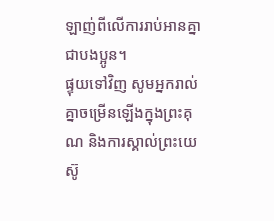ឡាញ់ពីលើការរាប់អានគ្នាជាបងប្អូន។
ផ្ទុយទៅវិញ សូមអ្នករាល់គ្នាចម្រើនឡើងក្នុងព្រះគុណ និងការស្គាល់ព្រះយេស៊ូ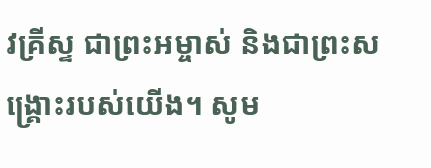វគ្រីស្ទ ជាព្រះអម្ចាស់ និងជាព្រះសង្គ្រោះរបស់យើង។ សូម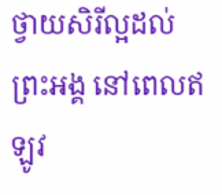ថ្វាយសិរីល្អដល់ព្រះអង្គ នៅពេលឥឡូវ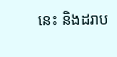នេះ និងដរាប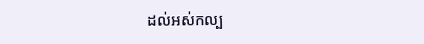ដល់អស់កល្ប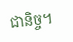ជានិច្ច។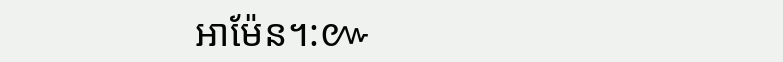អាម៉ែន។:៚